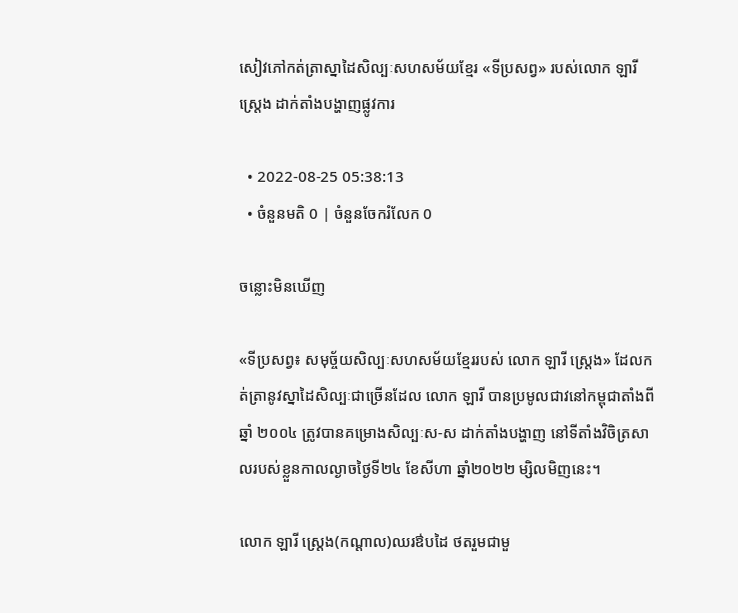សៀវភៅកត់ត្រាស្នាដៃសិល្បៈសហសម័យខ្មែរ «ទីប្រសព្វ» របស់លោក ឡារី ស្ត្រេង ដាក់តាំងបង្ហាញផ្លូវការ

  • 2022-08-25 05:38:13
  • ចំនួនមតិ 0 | ចំនួនចែករំលែក 0

ចន្លោះមិនឃើញ

«ទីប្រសព្វ៖ សមុច្ច័យសិល្បៈសហសម័យខ្មែររបស់ លោក ឡារី ស្ត្រេង» ដែលកត់ត្រានូវស្នាដៃសិល្បៈជាច្រើនដែល លោក ឡារី បានប្រមូលជាវនៅកម្ពុជាតាំងពីឆ្នាំ ២០០៤ ត្រូវបានគម្រោងសិល្បៈស-ស ដាក់តាំងបង្ហាញ នៅទីតាំងវិចិត្រសាលរបស់ខ្លួនកាលល្ងាចថ្ងៃទី២៤ ខែសីហា ឆ្នាំ២០២២ ម្សិលមិញនេះ។

លោក ឡារី ស្រ្តេង(កណ្តាល)ឈរឳបដៃ ថតរួមជាមួ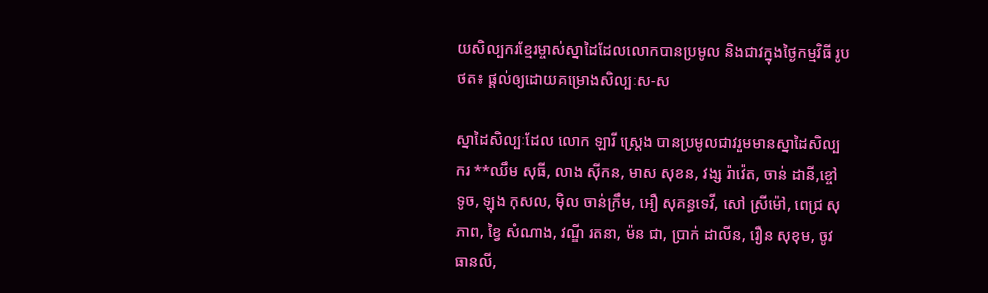យសិល្បករខ្មែរម្ចាស់ស្នាដៃដែលលោកបានប្រមូល និងជាវក្នុងថ្ងៃកម្មវិធី រូបថត៖ ផ្តល់ឲ្យដោយគម្រោងសិល្បៈស-ស

ស្នាដៃសិល្បៈដែល លោក ឡារី ស្ត្រេង បានប្រមូលជាវរួមមានស្នាដៃសិល្បករ **ឈឹម សុធី, លាង ស៊ីកន, មាស សុខន, វង្ស រ៉ាវ៉េត, ចាន់ ដានី,ខ្ចៅ ទូច, ឡុង កុសល, ម៉ិល ចាន់ក្រឹម, អឿ សុគន្ធទេវី, សៅ ស្រីម៉ៅ, ពេជ្រ សុភាព, ខ្វៃ សំណាង, វណ្ឌី រតនា, ម៉ន ជា, ប្រាក់ ដាលីន, រឿន សុខុម, ចូវ ធានលី,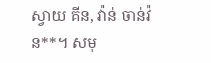ស្វាយ គីន, វ៉ាន់ ចាន់វ៉ន**។ សមុ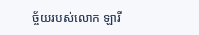ច្ច័យរបស់លោក ឡារី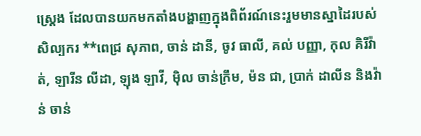ស្ត្រេង ដែលបានយកមកតាំងបង្ហាញក្នុងពិព័រណ៍នេះរួមមានស្នាដៃរបស់សិល្បករ **ពេជ្រ សុភាព, ចាន់ ដានី, ចូវ ធាលី, គល់ បញ្ញា, កុល គិរីវ៉ាត់, ឡារីន លីដា, ឡុង ឡាវី, ម៉ិល ចាន់ក្រឹម, ម៉ន ជា, ប្រាក់ ដាលីន និងវ៉ាន់ ចាន់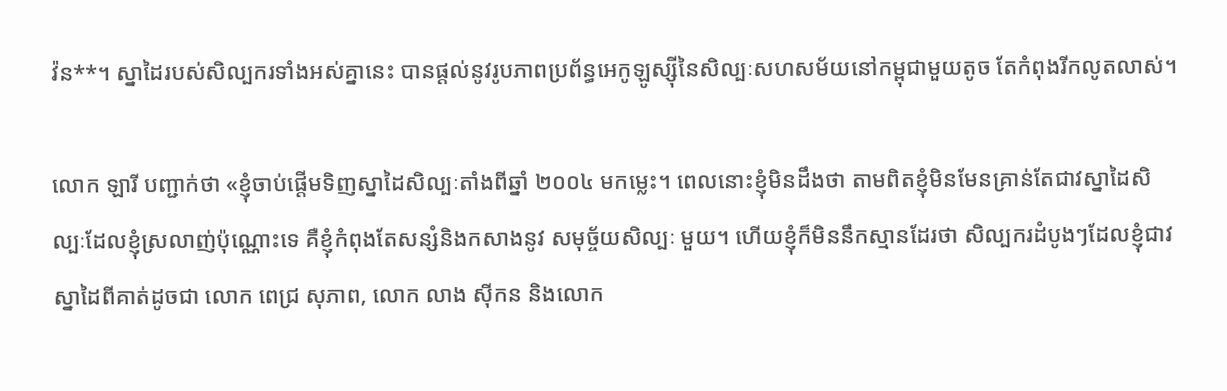វ៉ន**។ ស្នាដៃរបស់សិល្បករទាំងអស់គ្នានេះ បានផ្តល់នូវរូបភាពប្រព័ន្ធអេកូឡូស្ស៊ីនៃសិល្បៈសហសម័យនៅកម្ពុជាមួយតូច តែកំពុងរីកលូតលាស់។

លោក ឡារី បញ្ជាក់ថា «ខ្ញុំចាប់ផ្តើមទិញស្នាដៃសិល្បៈតាំងពីឆ្នាំ ២០០៤ មកម្លេះ។ ពេលនោះខ្ញុំមិនដឹងថា តាមពិតខ្ញុំមិនមែនគ្រាន់តែជាវស្នាដៃសិល្បៈដែលខ្ញុំស្រលាញ់ប៉ុណ្ណោះទេ គឺខ្ញុំកំពុងតែសន្សំនិងកសាងនូវ សមុច្ច័យសិល្បៈ មួយ។ ហើយខ្ញុំក៏មិននឹកស្មានដែរថា សិល្បករដំបូងៗដែលខ្ញុំជាវស្នាដៃពីគាត់ដូចជា លោក ពេជ្រ សុភាព, លោក លាង ស៊ីកន និងលោក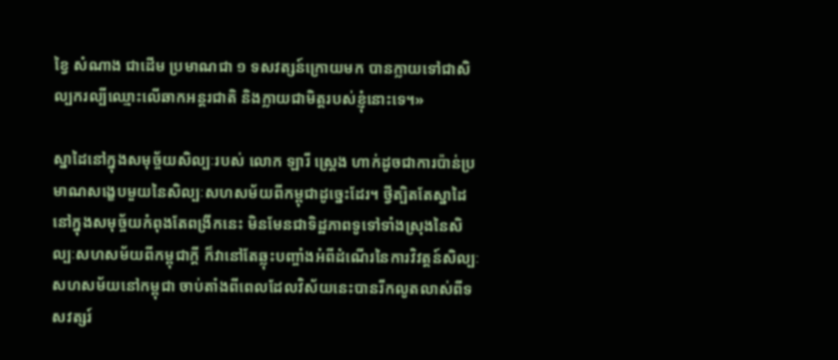ខ្វៃ សំណាង ជាដើម ប្រមាណជា ១ ទសវត្សន៍ក្រោយមក បានក្លាយទៅជាសិល្បករល្បីឈ្មោះលើឆាកអន្តរជាតិ និងក្លាយជាមិត្តរបស់ខ្ញុំនោះទេ។»

ស្នាដៃនៅក្នុងសមុច្ច័យសិល្បៈរបស់ លោក ឡារី ស្រ្តេង ហាក់ដូចជាការប៉ាន់ប្រមាណសង្ខេបមួយនៃសិល្បៈសហសម័យពីកម្ពុជាដូច្នេះដែរ។ ថ្វីត្បិតតែស្នាដៃនៅក្នុងសមុច្ច័យកំពុងតែពង្រីកនេះ មិនមែនជាទិដ្ឋភាពទូទៅទាំងស្រុងនៃសិល្បៈសហសម័យពីកម្ពុជាក្តី ក៏វានៅតែឆ្លុះបញ្ចាំងអំពីដំណើរនៃការវិវត្តន៍សិល្បៈសហសម័យនៅកម្ពុជា ចាប់តាំងពីពេលដែលវិស័យនេះបានរីកលូតលាស់ពីទសវត្សរ៍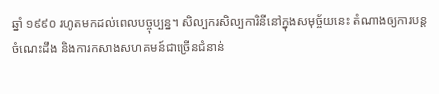ឆ្នាំ ១៩៩០ រហូតមកដល់ពេលបច្ចុប្បន្ន។ សិល្បករសិល្បការិនីនៅក្នុងសមុច្ច័យនេះ តំណាងឲ្យការបន្តចំណេះដឹង និងការកសាងសហគមន៍ជាច្រើនជំនាន់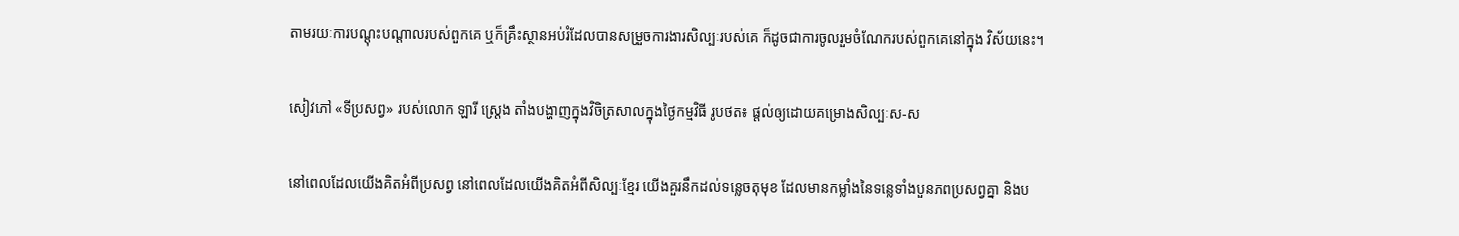តាមរយៈការបណ្តុះបណ្តាលរបស់ពួកគេ ឬក៏គ្រឹះស្ថានអប់រំដែលបានសម្រួចការងារសិល្បៈរបស់គេ ក៏ដូចជាការចូលរួមចំណែករបស់ពួកគេនៅក្នុង វិស័យនេះ។

សៀវភៅ «ទីប្រសព្វ» របស់លោក ឡារី ស្ត្រេង តាំងបង្ហាញក្នុងវិចិត្រសាលក្នុងថ្ងៃកម្មវិធី រូបថត៖ ផ្តល់ឲ្យដោយគម្រោងសិល្បៈស-ស

នៅពេលដែលយើងគិតអំពីប្រសព្វ នៅពេលដែលយើងគិតអំពីសិល្បៈខ្មែរ យើងគួរនឹកដល់ទន្លេចតុមុខ ដែលមានកម្លាំងនៃទន្លេទាំងបួនភពប្រសព្វគ្នា និងប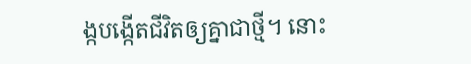ង្កបង្កើតជីវិតឲ្យគ្នាជាថ្មី។ នោះ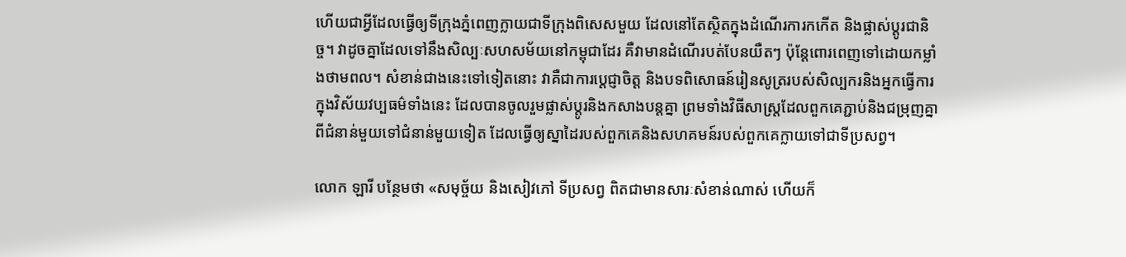ហើយជាអ្វីដែលធ្វើឲ្យទីក្រុងភ្នំពេញក្លាយជាទីក្រុងពិសេសមួយ ដែលនៅតែស្ថិតក្នុងដំណើរការកកើត និងផ្លាស់ប្តូរជានិច្ច។ វាដូចគ្នាដែលទៅនឹងសិល្បៈសហសម័យនៅកម្ពុជាដែរ គឺវាមានដំណើរបត់បែនយឺតៗ ប៉ុន្តែពោរពេញទៅដោយកម្លាំងថាមពល។ សំខាន់ជាងនេះទៅទៀតនោះ វាគឺជាការបេ្តជ្ញាចិត្ត និងបទពិសោធន៍រៀនសូត្ររបស់សិល្បករនិងអ្នកធ្វើការក្នុងវិស័យវប្បធម៌ទាំងនេះ ដែលបានចូលរួមផ្លាស់ប្តូរនិងកសាងបន្តគ្នា ព្រមទាំងវិធីសាស្រ្តដែលពួកគេភ្ជាប់និងជម្រុញគ្នាពីជំនាន់មួយទៅជំនាន់មួយទៀត ដែលធ្វើឲ្យស្នាដៃរបស់ពួកគេនិងសហគមន៍របស់ពួកគេក្លាយទៅជាទីប្រសព្វ។

លោក ឡារី បន្ថែមថា «សមុច្ច័យ និងសៀវភៅ ទីប្រសព្វ ពិតជាមានសារៈសំខាន់ណាស់ ហើយក៏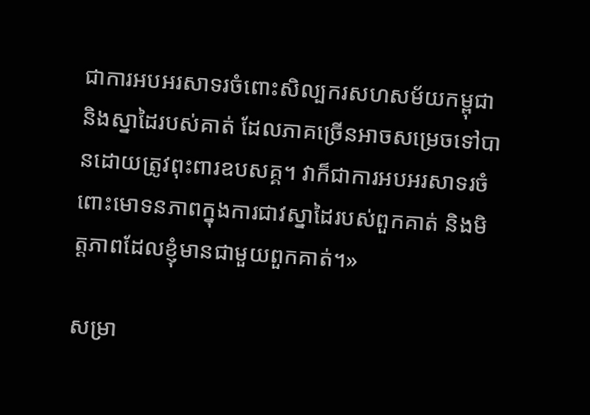ជាការអបអរសាទរចំពោះសិល្បករសហសម័យកម្ពុជា និងស្នាដៃរបស់គាត់ ដែលភាគច្រើនអាចសម្រេចទៅបានដោយត្រូវពុះពារឧបសគ្គ។ វាក៏ជាការអបអរសាទរចំពោះមោទនភាពក្នុងការជាវស្នាដៃរបស់ពួកគាត់ និងមិត្តភាពដែលខ្ញុំមានជាមួយពួកគាត់។»

សម្រា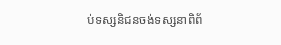ប់ទស្សនិជនចង់ទស្សនាពិព័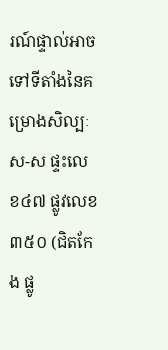រណ៍ផ្ទាល់អាចទៅទីតាំងនៃគម្រោងសិល្បៈស-ស ផ្ទះលេខ៤៧ ផ្លូវលេខ៣៥០ (ជិតកែង ផ្លូ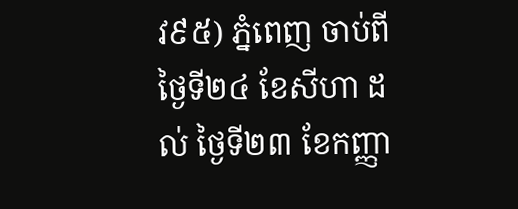វ៩៥) ភ្នំពេញ ចាប់ពីថ្ងៃទី២៤ ខែសីហា ដល់ ថ្ងៃទី២៣ ខែកញ្ញា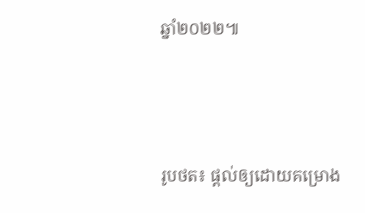ឆ្នាំ២០២២៕




រូបថត៖ ផ្តល់ឲ្យដោយគម្រោង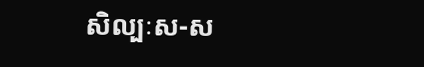សិល្បៈស-ស